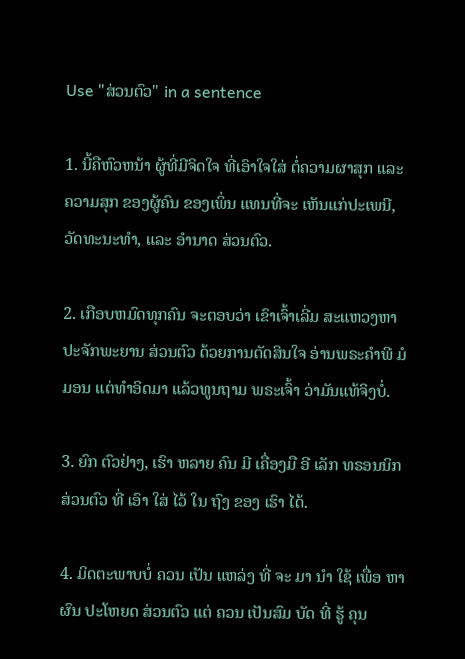Use "ສ່ວນຕົວ" in a sentence

1. ນີ້ຄືຫົວຫນ້າ ຜູ້ທີ່ມີຈິດໃຈ ທີ່ເອົາໃຈໃສ່ ຕໍ່ຄວາມຜາສຸກ ແລະ ຄວາມສຸກ ຂອງຜູ້ຄົນ ຂອງເພິ່ນ ແທນທີ່ຈະ ເຫັນແກ່ປະເພນີ, ວັດທະນະທໍາ, ແລະ ອໍານາດ ສ່ວນຕົວ.

2. ເກືອບຫມົດທຸກຄົນ ຈະຕອບວ່າ ເຂົາເຈົ້າເລີ່ມ ສະແຫວງຫາ ປະຈັກພະຍານ ສ່ວນຕົວ ດ້ວຍການຕັດສິນໃຈ ອ່ານພຣະຄໍາພີ ມໍມອນ ແຕ່ທໍາອິດມາ ແລ້ວທູນຖາມ ພຣະເຈົ້າ ວ່າມັນແທ້ຈິງບໍ່.

3. ຍົກ ຕົວຢ່າງ, ເຮົາ ຫລາຍ ຄົນ ມີ ເຄື່ອງມື ອີ ເລັກ ທຣອນນິກ ສ່ວນຕົວ ທີ່ ເອົາ ໃສ່ ໄວ້ ໃນ ຖົງ ຂອງ ເຮົາ ໄດ້.

4. ມິດຕະພາບບໍ່ ຄວນ ເປັນ ແຫລ່ງ ທີ່ ຈະ ມາ ນໍາ ໃຊ້ ເພື່ອ ຫາ ຜົນ ປະໂຫຍດ ສ່ວນຕົວ ແຕ່ ຄວນ ເປັນສົມ ບັດ ທີ່ ຮູ້ ຄຸນ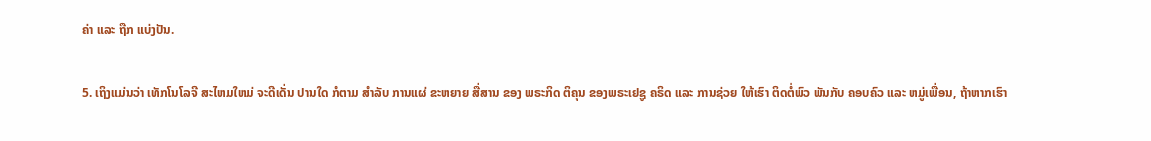ຄ່າ ແລະ ຖືກ ແບ່ງປັນ.

5. ເຖິງແມ່ນວ່າ ເທັກໂນໂລຈີ ສະໄຫມໃຫມ່ ຈະດີເດັ່ນ ປານໃດ ກໍຕາມ ສໍາລັບ ການແຜ່ ຂະຫຍາຍ ສື່ສານ ຂອງ ພຣະກິດ ຕິຄຸນ ຂອງພຣະເຢຊູ ຄຣິດ ແລະ ການຊ່ວຍ ໃຫ້ເຮົາ ຕິດຕໍ່ພົວ ພັນກັບ ຄອບຄົວ ແລະ ຫມູ່ເພື່ອນ, ຖ້າຫາກເຮົາ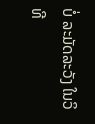ບໍ່ ລະມັດລະວັງ ໃນວິທີ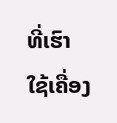ທີ່ເຮົາ ໃຊ້ເຄື່ອງ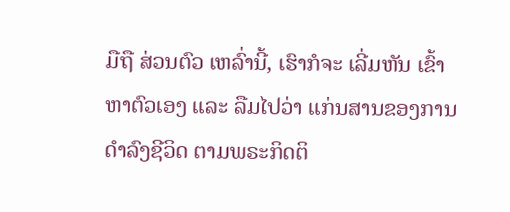ມືຖື ສ່ວນຕົວ ເຫລົ່ານີ້, ເຮົາກໍຈະ ເລີ່ມຫັນ ເຂົ້າຫາຕົວເອງ ແລະ ລືມໄປວ່າ ແກ່ນສານຂອງການ ດໍາລົງຊີວິດ ຕາມພຣະກິດຕິ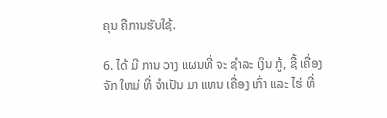ຄຸນ ຄືການຮັບໃຊ້.

6. ໄດ້ ມີ ການ ວາງ ແຜນທີ່ ຈະ ຊໍາລະ ເງິນ ກູ້, ຊື້ ເຄື່ອງ ຈັກ ໃຫມ່ ທີ່ ຈໍາເປັນ ມາ ແທນ ເຄື່ອງ ເກົ່າ ແລະ ໄຮ່ ທີ່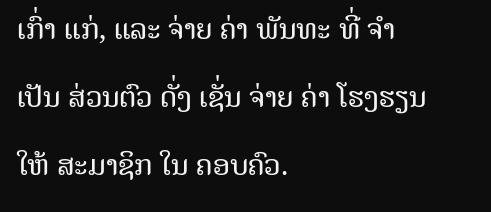ເກົ່າ ແກ່, ແລະ ຈ່າຍ ຄ່າ ພັນທະ ທີ່ ຈໍາເປັນ ສ່ວນຕົວ ດັ່ງ ເຊັ່ນ ຈ່າຍ ຄ່າ ໂຮງຮຽນ ໃຫ້ ສະມາຊິກ ໃນ ຄອບຄົວ.